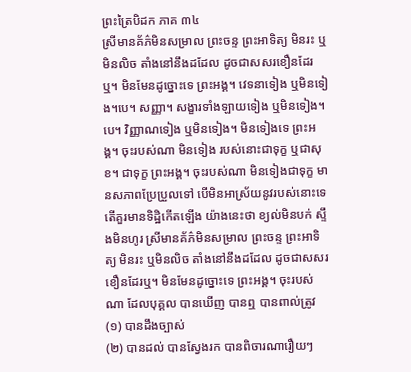ព្រះត្រៃបិដក ភាគ ៣៤
ស្រីមានគ័ភ៌មិនសម្រាល ព្រះចន្ទ ព្រះអាទិត្យ មិនរះ ឬមិនលិច តាំងនៅនឹងដដែល ដូចជាសសរខឿនដែរឬ។ មិនមែនដូច្នោះទេ ព្រះអង្គ។ វេទនាទៀង ឬមិនទៀង។បេ។ សញ្ញា។ សង្ខារទាំងឡាយទៀង ឬមិនទៀង។បេ។ វិញ្ញាណទៀង ឬមិនទៀង។ មិនទៀងទេ ព្រះអង្គ។ ចុះរបស់ណា មិនទៀង របស់នោះជាទុក្ខ ឬជាសុខ។ ជាទុក្ខ ព្រះអង្គ។ ចុះរបស់ណា មិនទៀងជាទុក្ខ មានសភាពប្រែប្រួលទៅ បើមិនអាស្រ័យនូវរបស់នោះទេ តើគួរមានទិដ្ឋិកើតឡើង យ៉ាងនេះថា ខ្យល់មិនបក់ ស្ទឹងមិនហូរ ស្រីមានគ័ភ៌មិនសម្រាល ព្រះចន្ទ ព្រះអាទិត្យ មិនរះ ឬមិនលិច តាំងនៅនឹងដដែល ដូចជាសសរខឿនដែរឬ។ មិនមែនដូច្នោះទេ ព្រះអង្គ។ ចុះរបស់ណា ដែលបុគ្គល បានឃើញ បានឮ បានពាល់ត្រូវ
(១) បានដឹងច្បាស់
(២) បានដល់ បានស្វែងរក បានពិចារណារឿយៗ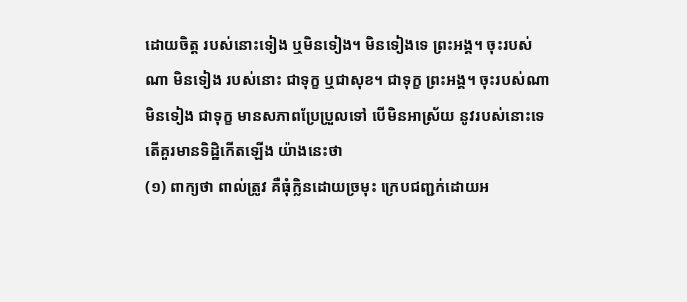ដោយចិត្ត របស់នោះទៀង ឬមិនទៀង។ មិនទៀងទេ ព្រះអង្គ។ ចុះរបស់ណា មិនទៀង របស់នោះ ជាទុក្ខ ឬជាសុខ។ ជាទុក្ខ ព្រះអង្គ។ ចុះរបស់ណា មិនទៀង ជាទុក្ខ មានសភាពប្រែប្រួលទៅ បើមិនអាស្រ័យ នូវរបស់នោះទេ តើគួរមានទិដ្ឋិកើតឡើង យ៉ាងនេះថា
(១) ពាក្យថា ពាល់ត្រូវ គឺធុំក្លិនដោយច្រមុះ ក្រេបជញ្ជក់ដោយអ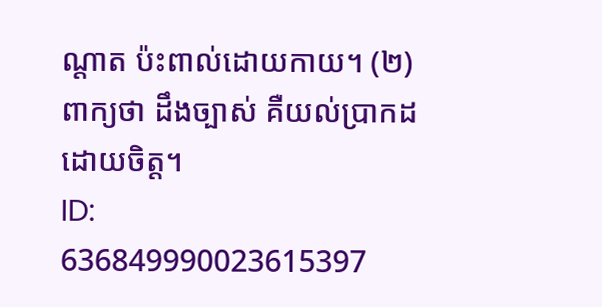ណ្តាត ប៉ះពាល់ដោយកាយ។ (២) ពាក្យថា ដឹងច្បាស់ គឺយល់ប្រាកដដោយចិត្ត។
ID: 636849990023615397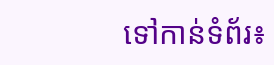ទៅកាន់ទំព័រ៖